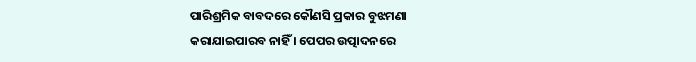ପାରିଶ୍ରମିକ ବାବଦରେ କୌଣସି ପ୍ରକାର ବୁଝମଣା କରାଯାଇପାରବ ନାହିଁ । ପେପର ଉତ୍ପାଦନରେ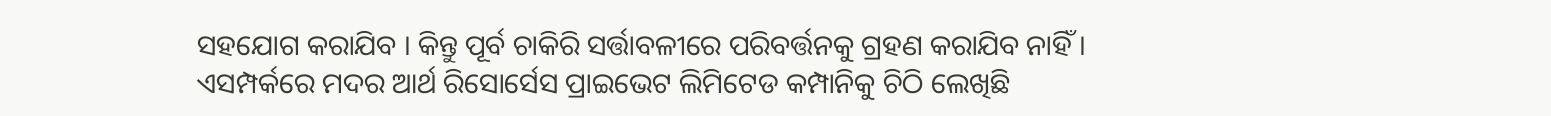ସହଯୋଗ କରାଯିବ । କିନ୍ତୁ ପୂର୍ବ ଚାକିରି ସର୍ତ୍ତାବଳୀରେ ପରିବର୍ତ୍ତନକୁ ଗ୍ରହଣ କରାଯିବ ନାହିଁ । ଏସମ୍ପର୍କରେ ମଦର ଆର୍ଥ ରିସୋର୍ସେସ ପ୍ରାଇଭେଟ ଲିମିଟେଡ କମ୍ପାନିକୁ ଚିଠି ଲେଖିଛି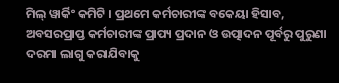ମିଲ୍ ୱାର୍କିଂ କମିଟି । ପ୍ରଥମେ କର୍ମଚାରୀଙ୍କ ବକେୟା ହିସାବ, ଅବସରପ୍ରାପ୍ତ କର୍ମଚାରୀଙ୍କ ପ୍ରାପ୍ୟ ପ୍ରଦାନ ଓ ଉତ୍ପାଦନ ପୂର୍ବରୁ ପୁରୁଣା ଦରମା ଲାଗୁ କରାଯିବାକୁ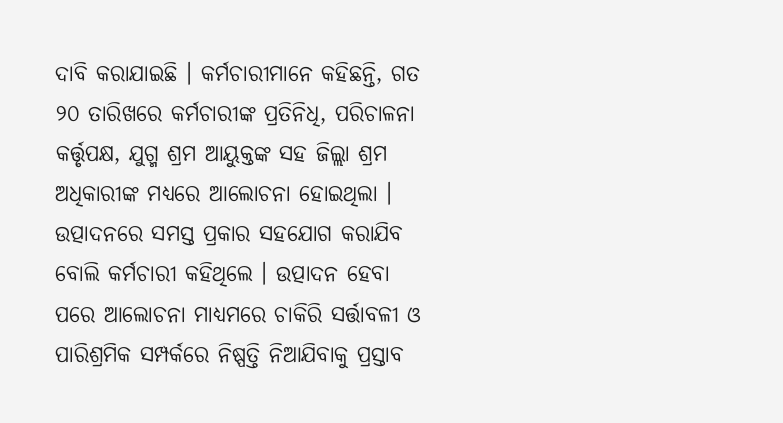ଦାବି କରାଯାଇଛି । କର୍ମଚାରୀମାନେ କହିଛନ୍ତି, ଗତ ୨୦ ତାରିଖରେ କର୍ମଚାରୀଙ୍କ ପ୍ରତିନିଧି, ପରିଚାଳନା କର୍ତ୍ତୃପକ୍ଷ, ଯୁଗ୍ମ ଶ୍ରମ ଆୟୁକ୍ତଙ୍କ ସହ ଜିଲ୍ଲା ଶ୍ରମ ଅଧିକାରୀଙ୍କ ମଧ୍ୟରେ ଆଲୋଚନା ହୋଇଥିଲା । ଉତ୍ପାଦନରେ ସମସ୍ତ ପ୍ରକାର ସହଯୋଗ କରାଯିବ ବୋଲି କର୍ମଚାରୀ କହିଥିଲେ । ଉତ୍ପାଦନ ହେବା ପରେ ଆଲୋଚନା ମାଧ୍ୟମରେ ଚାକିରି ସର୍ତ୍ତାବଳୀ ଓ ପାରିଶ୍ରମିକ ସମ୍ପର୍କରେ ନିଷ୍ପତ୍ତି ନିଆଯିବାକୁ ପ୍ରସ୍ତାବ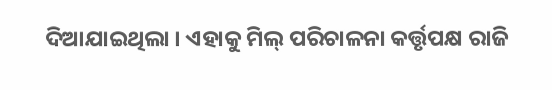ଦିଆଯାଇଥିଲା । ଏହାକୁ ମିଲ୍ ପରିଚାଳନା କର୍ତ୍ତୃପକ୍ଷ ରାଜି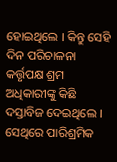ହୋଇଥିଲେ । କିନ୍ତୁ ସେହି ଦିନ ପରିଚାଳନା କର୍ତ୍ତୃପକ୍ଷ ଶ୍ରମ ଅଧିକାରୀଙ୍କୁ କିଛି ଦସ୍ତାବିଜ ଦେଇଥିଲେ । ସେଥିରେ ପାରିଶ୍ରମିକ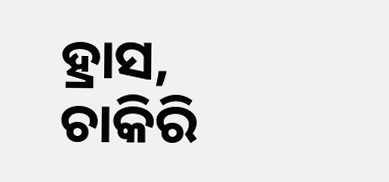ହ୍ରାସ, ଚାକିରି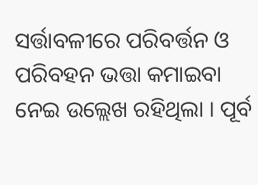ସର୍ତ୍ତାବଳୀରେ ପରିବର୍ତ୍ତନ ଓ ପରିବହନ ଭତ୍ତା କମାଇବା ନେଇ ଉଲ୍ଲେଖ ରହିଥିଲା । ପୂର୍ବ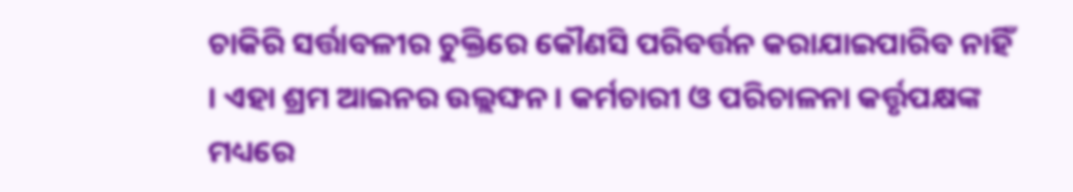ଚାକିରି ସର୍ତ୍ତାବଳୀର ଚୁକ୍ତିରେ କୌଣସି ପରିବର୍ତ୍ତନ କରାଯାଇପାରିବ ନାହିଁ । ଏହା ଶ୍ରମ ଆଇନର ଉଲ୍ଲଙ୍ଘନ । କର୍ମଚାରୀ ଓ ପରିଚାଳନା କର୍ତ୍ତୃପକ୍ଷଙ୍କ ମଧ୍ୟରେ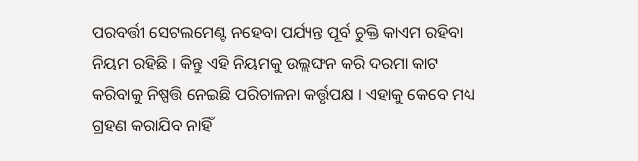ପରବର୍ତ୍ତୀ ସେଟଲମେଣ୍ଟ ନହେବା ପର୍ଯ୍ୟନ୍ତ ପୂର୍ବ ଚୁକ୍ତି କାଏମ ରହିବା ନିୟମ ରହିଛି । କିନ୍ତୁ ଏହି ନିୟମକୁ ଉଲ୍ଲଙ୍ଘନ କରି ଦରମା କାଟ କରିବାକୁ ନିଷ୍ପତ୍ତି ନେଇଛି ପରିଚାଳନା କର୍ତ୍ତୃପକ୍ଷ । ଏହାକୁ କେବେ ମଧ୍ୟ ଗ୍ରହଣ କରାଯିବ ନାହିଁ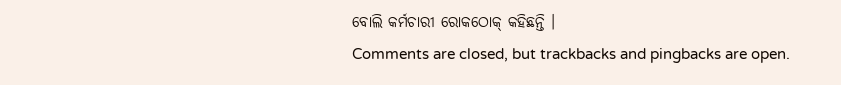ବୋଲି କର୍ମଚାରୀ ରୋକଠୋକ୍ କହିଛନ୍ତି ।
Comments are closed, but trackbacks and pingbacks are open.